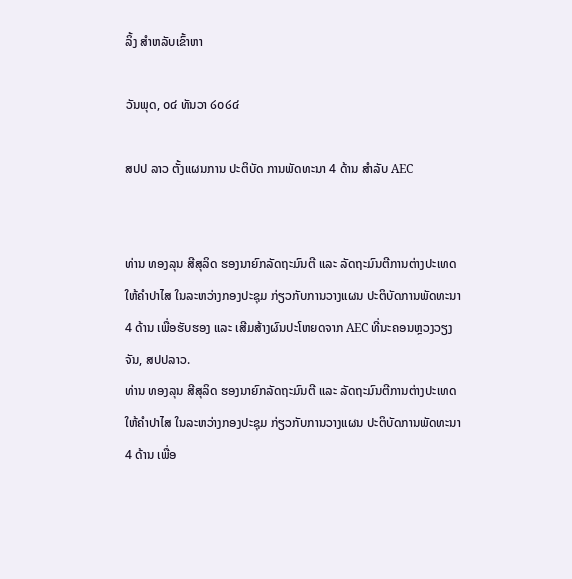ລິ້ງ ສຳຫລັບເຂົ້າຫາ

ວັນພຸດ, ໐໔ ທັນວາ ໒໐໒໔

ສປປ ລາວ ຕັ້ງແຜນການ ປະຕິບັດ ການພັດທະນາ 4 ດ້ານ ສຳລັບ AEC


ທ່ານ ທອງລຸນ ສີສຸລິດ ຮອງນາຍົກລັດຖະມົນຕີ ແລະ ລັດຖະມົນຕີການຕ່າງປະເທດ ໃຫ້ຄຳປາໄສ ໃນລະຫວ່າງກອງປະຊຸມ ກ່ຽວກັບການວາງແຜນ ປະຕິບັດການພັດທະນາ 4 ດ້ານ ເພື່ອຮັບຮອງ ແລະ ເສີມສ້າງຜົນປະໂຫຍດຈາກ AEC ທີ່ນະຄອນຫຼວງວຽງຈັນ, ສປປລາວ.
ທ່ານ ທອງລຸນ ສີສຸລິດ ຮອງນາຍົກລັດຖະມົນຕີ ແລະ ລັດຖະມົນຕີການຕ່າງປະເທດ ໃຫ້ຄຳປາໄສ ໃນລະຫວ່າງກອງປະຊຸມ ກ່ຽວກັບການວາງແຜນ ປະຕິບັດການພັດທະນາ 4 ດ້ານ ເພື່ອ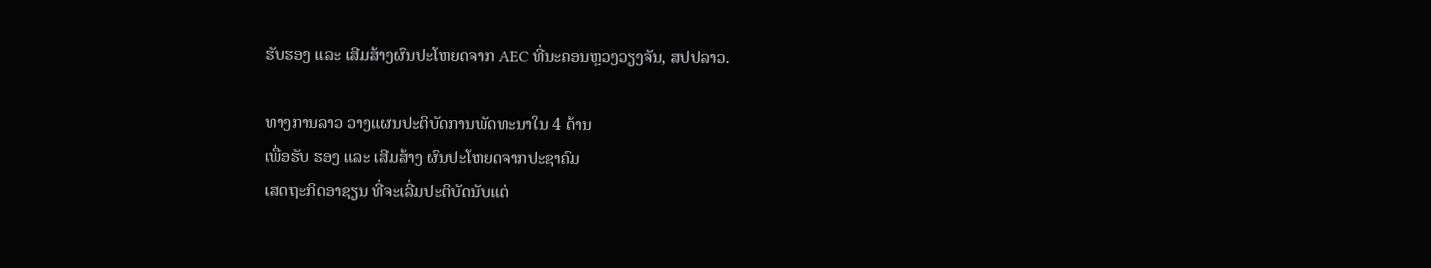ຮັບຮອງ ແລະ ເສີມສ້າງຜົນປະໂຫຍດຈາກ AEC ທີ່ນະຄອນຫຼວງວຽງຈັນ, ສປປລາວ.

ທາງການລາວ ວາງແຜນປະຕິບັດການພັດທະນາໃນ 4 ດ້ານ
ເພື່ອຮັບ ຮອງ ແລະ ເສີມສ້າງ ຜົນປະໂຫຍດຈາກປະຊາຄົມ
ເສດຖະກິດອາຊຽນ ທີ່ຈະເລີ່ມປະຕິບັດນັບແຕ່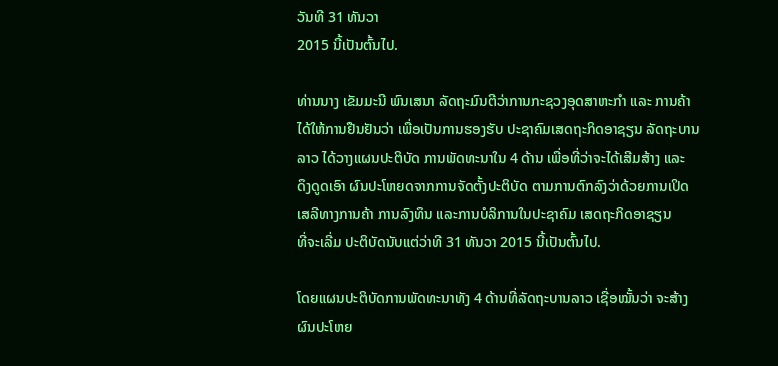ວັນທີ 31 ທັນວາ
2015 ນີ້ເປັນຕົ້ນໄປ.

ທ່ານນາງ ເຂັມມະນີ ພົນເສນາ ລັດຖະມົນຕີວ່າການກະຊວງອຸດສາຫະກຳ ແລະ ການຄ້າ
ໄດ້ໃຫ້ການຢືນຢັນວ່າ ເພື່ອເປັນການຮອງຮັບ ປະຊາຄົມເສດຖະກິດອາຊຽນ ລັດຖະບານ
ລາວ ໄດ້ວາງແຜນປະຕິບັດ ການພັດທະນາໃນ 4 ດ້ານ ເພື່ອທີ່ວ່າຈະໄດ້ເສີມສ້າງ ແລະ
ດຶງດູດເອົາ ຜົນປະໂຫຍດຈາກການຈັດຕັ້ງປະຕິບັດ ຕາມການຕົກລົງວ່າດ້ວຍການເປິດ
ເສລີທາງການຄ້າ ການລົງທຶນ ແລະການບໍລິການໃນປະຊາຄົມ ເສດຖະກິດອາຊຽນ
ທີ່ຈະເລີ່ມ ປະຕິບັດນັບແຕ່ວ່າທີ 31 ທັນວາ 2015 ນີ້ເປັນຕົ້ນໄປ.

ໂດຍແຜນປະຕິບັດການພັດທະນາທັງ 4 ດ້ານທີ່ລັດຖະບານລາວ ເຊື່ອໝັ້ນວ່າ ຈະສ້າງ
ຜົນປະໂຫຍ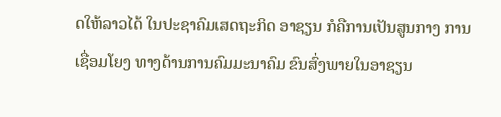ດໃຫ້ລາວໄດ້ ໃນປະຊາຄົມເສດຖະກິດ ອາຊຽນ ກໍຄືການເປັນສູນກາງ ການ
ເຊື່ອມໂຍງ ທາງດ້ານການຄົມມະນາຄົມ ຂົນສົ່ງພາຍໃນອາຊຽນ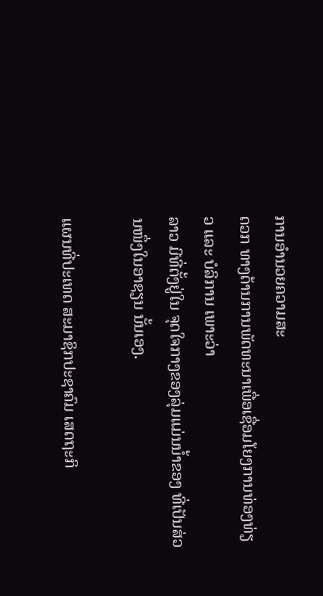ການອຳນວຍຄວາມສະ
ດວກ ທາງດ້ານການພັດທະນາເພື່ອເຊື່ອມໂຍງການທ່ອງທ່ຽວ ແລະ ບໍລິການ ເພາະວ່າ
ລາວ ມີທີ່ຕັ້ງຢູ່ໃນ ຈຸດໃຈກາງຂອງລຸ່ມແມ່ນນ້ຳຂອງ ທີ່ເປັນສ່ວນໜຶ່ງໃນອາຊຽນ ນັ້ນເອງ.

ແຜນທີ່ປະເທດ ສະມາຊິກປະຊາຄົມ ເສດຖະກິ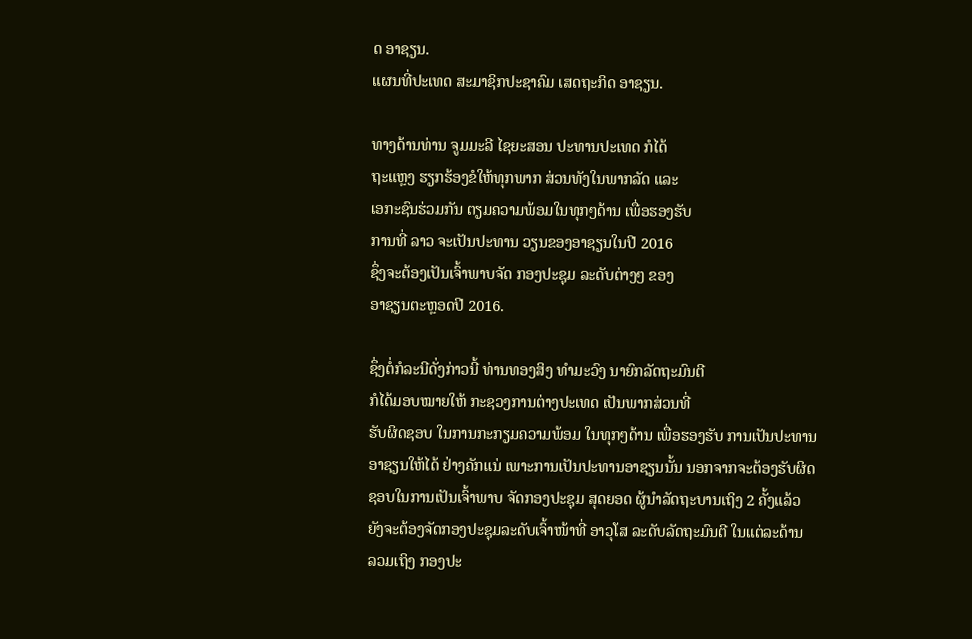ດ ອາຊຽນ.
ແຜນທີ່ປະເທດ ສະມາຊິກປະຊາຄົມ ເສດຖະກິດ ອາຊຽນ.

ທາງດ້ານທ່ານ ຈູມມະລີ ໄຊຍະສອນ ປະທານປະເທດ ກໍໄດ້
ຖະແຫຼງ ຮຽກຮ້ອງຂໍໃຫ້ທຸກພາກ ສ່ວນທັງໃນພາກລັດ ແລະ
ເອກະຊົນຮ່ວມກັນ ຕຽມຄວາມພ້ອມໃນທຸກໆດ້ານ ເພື່ອຮອງຮັບ
ການທີ່ ລາວ ຈະເປັນປະທານ ວຽນຂອງອາຊຽນໃນປີ 2016
ຊຶ່ງຈະຕ້ອງເປັນເຈົ້າພາບຈັດ ກອງປະຊຸມ ລະດັບຕ່າງໆ ຂອງ
ອາຊຽນຕະຫຼອດປີ 2016.

ຊຶ່ງຕໍ່ກໍລະນີດັ່ງກ່າວນີ້ ທ່ານທອງສິງ ທຳມະວົງ ນາຍົກລັດຖະມົນຕີ
ກໍໄດ້ມອບໝາຍໃຫ້ ກະຊວງການຕ່າງປະເທດ ເປັນພາກສ່ວນທີ່
ຮັບຜິດຊອບ ໃນການກະກຽມຄວາມພ້ອມ ໃນທຸກໆດ້ານ ເພື່ອຮອງຮັບ ການເປັນປະທານ
ອາຊຽນໃຫ້ໄດ້ ຢ່າງຄັກແນ່ ເພາະການເປັນປະທານອາຊຽນນັ້ນ ນອກຈາກຈະຕ້ອງຮັບຜິດ
ຊອບໃນການເປັນເຈົ້າພາບ ຈັດກອງປະຊຸມ ສຸດຍອດ ຜູ້ນຳລັດຖະບານເຖິງ 2 ຄັ້ງແລ້ວ
ຍັງຈະຕ້ອງຈັດກອງປະຊຸມລະດັບເຈົ້າໜ້າທີ່ ອາວຸໂສ ລະດັບລັດຖະມົນຕີ ໃນແຕ່ລະດ້ານ
ລວມເຖິງ ກອງປະ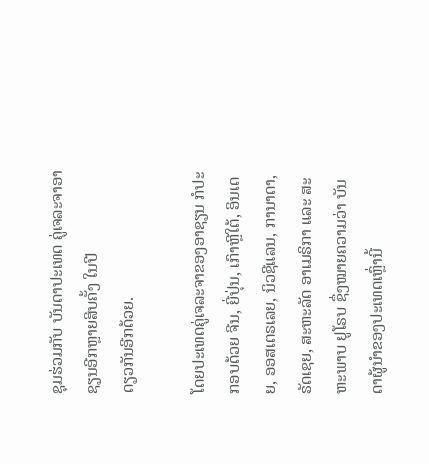ຊຸມຮ່ວມກັບ ບັນດາປະເທດ ຄູ່ເຈລະຈາອາຊຽນອີກຫຼາຍສິບຄັ້ງ ໃນປີ
ດຽວກັນອີກດ້ວຍ.

ໂດຍປະເທດຄູ່ເຈລະຈາຂອງອາຊຽນ ກໍປະກອບດ້ວຍ ຈີນ, ຍີ່ປຸ່ນ, ເກົາຫຼີໃຕ້, ອິນເດຍ, ອອສເຕຣເລຍ, ນິວຊີແລນ, ການາດາ, ຣັດເຊຍ, ສະຫະລັດ ອາເມຣິກາ ແລະ ສະຫະພາບ ຢູໂຣບ ຊຶ່ງໝາຍຄວາມວ່າ ບັນດາຜູ້ນຳຂອງປະເທດເຫຼົ່ານີ້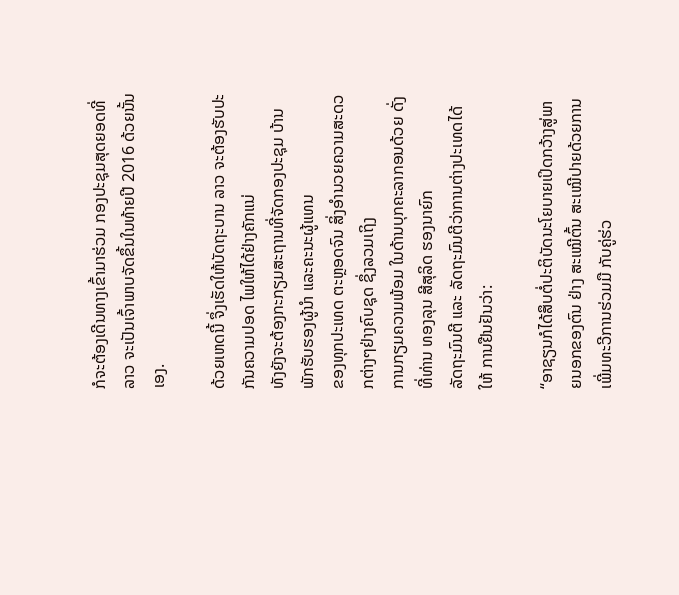ກໍຈະຕ້ອງເດີນທາງເຂົ້າມາຮ່ວມ ກອງປະຊຸມສຸດຍອດທີ່ ລາວ ຈະເປັນເຈົ້າພາບຈັດຂຶ້ນໃນທ້າຍປີ 2016 ດ້ວຍນັ້ນເອງ.

ດ້ວຍເຫດນີ້ ຈຶ່ງເຮັດໃຫ້ບັດຖະບານ ລາວ ຈະຕ້ອງຮັບປະກັນຄວາມປອດ ໄພໃຫ້ໄດ້ຢ່າງຄັກແນ່
ທັງຍັງຈະຕ້ອງກະກຽມສະຖານທີ່ຈັດກອງປະຊຸມ ບ້ານພັກຮັບຮອງຜູ້ນຳ ແລະຄະນະຜູ້ແທນ
ຂອງທຸກປະເທດ ຕະຫຼອດຈົນ ສິ່ງອຳນວຍຄວາມສະດວກຕ່າງໆຢ່າງຄົບຊຸດ ຊຶ່ງລວມເຖິງ
ການກຽມຄວາມພ້ອມ ໃນດ້ານບຸກຄະລາກອນດ້ວຍ ດັ່ງທີ່ທ່ານ ທອງລຸນ ສີສຸລິດ ຮອງນາຍົກ
ລັດຖະມົນຕີ ແລະ ລັດຖະມົນຕີວ່າການຕ່າງປະເທດໄດ້ໃຫ້ ການຢືນຢັນວ່າ:

“ອາຊຽນກໍໄດ້ສຶບຕໍ່ປະຕິບັດນະໂຍບາຍເປິດກວ້າງສູ່ພາຍນອກຂອງຕົນ ຢ່າງ ສະເໝີຕົ້ນ ສະເໝີປາຍດ້ວຍການເພີ່ມທະວີການຮ່ວມມື ກັບຄູ່ຮ່ວ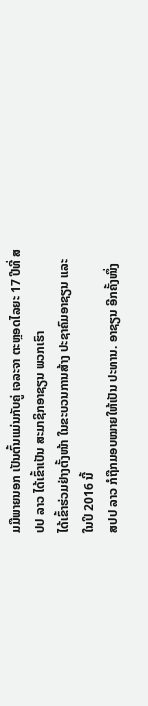ມມືພາຍນອກ ເປັນຕົ້ນແມ່ນກັບຄູ່ ເຈລະຈາ ຕະຫຼອດໄລຍະ 17 ປີທີ່ ສປປ ລາວ ໄດ້ເຂົ້າເປັນ ສະມາຊິກອາຊຽນ ພວກເຮົາ
ໄດ້ເຂົ້າຮ່ວມຢ່າງຕັ້ງໜ້າ ໃນຂະບວນການສ້າງ ປະຊາຄົມອາຊຽນ ແລະ ໃນປິ 2016 ນີ້
ສປປ ລາວ ກໍຖືກມອບໝາຍໃຫ້ເປັນ ປະທານ. ອາຊຽນ ອີກຄັ້ງໜຶ່ງ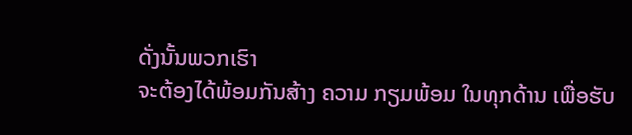ດັ່ງນັ້ນພວກເຮົາ
ຈະຕ້ອງໄດ້ພ້ອມກັນສ້າງ ຄວາມ ກຽມພ້ອມ ໃນທຸກດ້ານ ເພື່ອຮັບ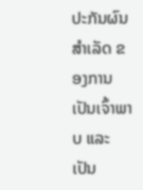ປະກັນຜົນສຳເລັດ ຂອງການເປັນເຈົ້າພາບ ແລະ ເປັນ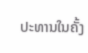ປະທານໃນຄັ້ງ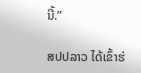ນີ້.”

ສປປລາວ ໄດ້ເຂົ້າຮ່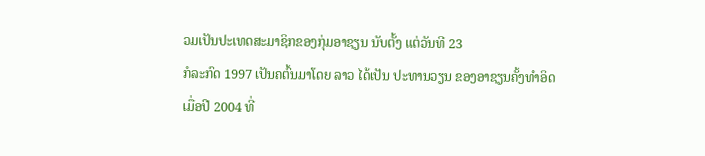ວມເປັນປະເທດສະມາຊິກຂອງກຸ່ມອາຊຽນ ນັບຕັ້ງ ແຕ່ວັນທີ 23
ກໍລະກົດ 1997 ເປັນຄຕົ້ນມາໂດຍ ລາວ ໄດ້ເປັນ ປະທານວຽນ ຂອງອາຊຽນຄັ້ງທຳອິດ
ເມື່ອປີ 2004 ທີ່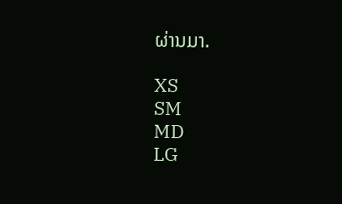ຜ່ານມາ.

XS
SM
MD
LG